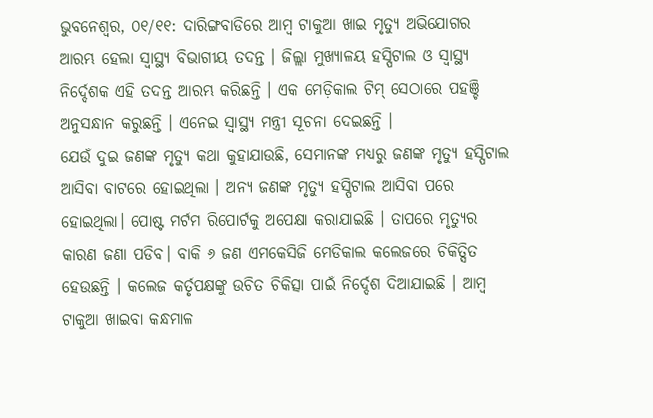ଭୁବନେଶ୍ୱର, ୦୧/୧୧: ଦାରିଙ୍ଗବାଡିରେ ଆମ୍ବ ଟାକୁଆ ଖାଇ ମୃତ୍ୟୁ ଅଭିଯୋଗର ଆରମ୍ଭ ହେଲା ସ୍ୱାସ୍ଥ୍ୟ ବିଭାଗୀୟ ତଦନ୍ତ । ଜିଲ୍ଲା ମୁଖ୍ୟାଳୟ ହସ୍ପିଟାଲ ଓ ସ୍ୱାସ୍ଥ୍ୟ ନିର୍ଦ୍ଦେଶକ ଏହି ତଦନ୍ତ ଆରମ୍ଭ କରିଛନ୍ତି । ଏକ ମେଡ଼ିକାଲ ଟିମ୍ ସେଠାରେ ପହଞ୍ଚି ଅନୁସନ୍ଧାନ କରୁଛନ୍ତି । ଏନେଇ ସ୍ୱାସ୍ଥ୍ୟ ମନ୍ତ୍ରୀ ସୂଚନା ଦେଇଛନ୍ତି ।
ଯେଉଁ ଦୁଇ ଜଣଙ୍କ ମୃତ୍ୟୁ କଥା କୁହାଯାଉଛି, ସେମାନଙ୍କ ମଧ୍ୟରୁ ଜଣଙ୍କ ମୃତ୍ୟୁ ହସ୍ପିଟାଲ ଆସିବା ବାଟରେ ହୋଇଥିଲା । ଅନ୍ୟ ଜଣଙ୍କ ମୃତ୍ୟୁ ହସ୍ପିଟାଲ ଆସିବା ପରେ ହୋଇଥିଲା। ପୋଷ୍ଟ ମର୍ଟମ ରିପୋର୍ଟକୁ ଅପେକ୍ଷା କରାଯାଇଛି । ତାପରେ ମୃତ୍ୟୁର କାରଣ ଜଣା ପଡିବ। ବାକି ୬ ଜଣ ଏମକେସିଜି ମେଡିକାଲ କଲେଜରେ ଚିକିତ୍ସିତ ହେଉଛନ୍ତି । କଲେଜ କର୍ତୃପକ୍ଷଙ୍କୁ ଉଚିତ ଚିକିତ୍ସା ପାଇଁ ନିର୍ଦ୍ଦେଶ ଦିଆଯାଇଛି । ଆମ୍ବ ଟାକୁଆ ଖାଇବା କନ୍ଧମାଳ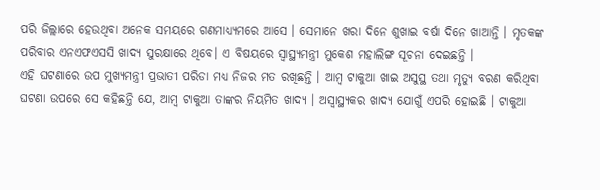ପରି ଜିଲ୍ଲାରେ ହେଉଥିବା ଅନେକ ସମୟରେ ଗଣମାଧ୍ୟ୍ୟମରେ ଆସେ । ସେମାନେ ଖରା ଦିନେ ଶୁଖାଇ ବର୍ଷା ଦିନେ ଖାଆନ୍ତି । ମୃତକଙ୍କ ପରିବାର ଏନଏଫଏସସି ଖାଦ୍ୟ ସୁରକ୍ଷାରେ ଥିବେ। ଏ ବିଷୟରେ ସ୍ୱାସ୍ଥ୍ୟମନ୍ତ୍ରୀ ମୁକେଶ ମହାଲିଙ୍ଗ ସୂଚନା ଦେଇଛନ୍ତି ।
ଏହି ଘଟଣାରେ ଉପ ମୁଖ୍ୟମନ୍ତ୍ରୀ ପ୍ରଭାତୀ ପରିଡା ମଧ୍ୟ ନିଜର ମତ ରଖିଛନ୍ତି । ଆମ୍ବ ଟାକୁଆ ଖାଇ ଅସୁସ୍ଥ ତଥା ମୃତ୍ୟୁ ବରଣ କରିଥିବା ଘଟଣା ଉପରେ ସେ କହିଛନ୍ତି ଯେ, ଆମ୍ବ ଟାକୁଆ ତାଙ୍କର ନିୟମିତ ଖାଦ୍ୟ । ଅସ୍ୱାସ୍ଥ୍ୟକର ଖାଦ୍ୟ ଯୋଗୁଁ ଏପରି ହୋଇଛି । ଟାକୁଆ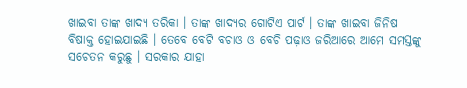ଖାଇବା ତାଙ୍କ ଖାଦ୍ୟ ତରିକା । ତାଙ୍କ ଖାଦ୍ୟର ଗୋଟିଏ ପାର୍ଟ । ତାଙ୍କ ଖାଇବା ଜିନିଷ ବିଷାକ୍ତ ହୋଇଯାଇଛି । ତେବେ ବେଟି ବଚାଓ ଓ ବେଚି ପଢ଼ାଓ ଜରିଆରେ ଆମେ ସମସ୍ତଙ୍କୁ ସଚେତନ କରୁଛୁ । ସରକାର ଯାହା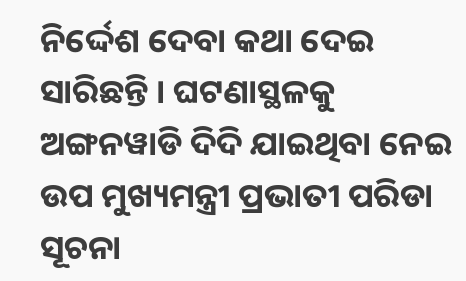ନିର୍ଦ୍ଦେଶ ଦେବା କଥା ଦେଇ ସାରିଛନ୍ତି । ଘଟଣାସ୍ଥଳକୁ ଅଙ୍ଗନୱାଡି ଦିଦି ଯାଇଥିବା ନେଇ ଉପ ମୁଖ୍ୟମନ୍ତ୍ରୀ ପ୍ରଭାତୀ ପରିଡା ସୂଚନା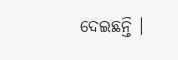ଦେଇଛନ୍ତି ।